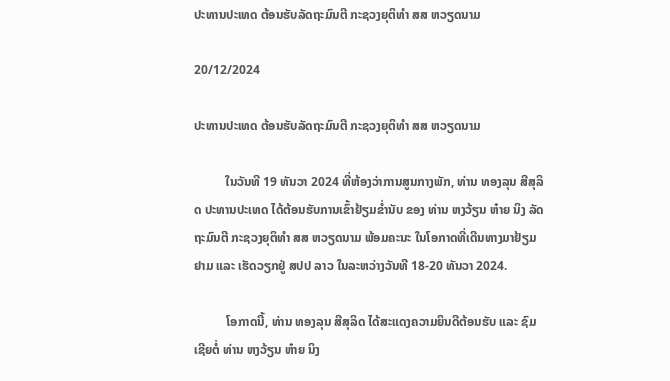ປະທານປະເທດ ຕ້ອນຮັບລັດຖະມົນຕີ ກະຊວງຍຸຕິທຳ ສສ ຫວຽດນາມ

20/12/2024

ປະທານປະເທດ ຕ້ອນຮັບລັດຖະມົນຕີ ກະຊວງຍຸຕິທຳ ສສ ຫວຽດນາມ

          ໃນວັນທີ 19 ທັນວາ 2024 ທີ່ຫ້ອງວ່າການສູນກາງພັກ, ທ່ານ ທອງລຸນ ສີສຸລິດ ປະທານປະເທດ ໄດ້ຕ້ອນຮັບການເຂົ້າຢ້ຽມຂໍ່ານັບ ຂອງ ທ່ານ ຫງວ້ຽນ ຫ໋າຍ ນິງ ລັດຖະມົນຕີ ກະຊວງຍຸຕິທຳ ສສ ຫວຽດນາມ ພ້ອມຄະນະ ໃນໂອກາດທີ່ເດີນທາງມາຢ້ຽມຢາມ ແລະ ເຮັດວຽກຢູ່ ສປປ ລາວ ໃນລະຫວ່າງວັນທີ 18-20 ທັນວາ 2024.

          ໂອກາດນີ້, ທ່ານ ທອງລຸນ ສີສຸລິດ ໄດ້ສະແດງຄວາມຍິນດີຕ້ອນຮັບ ແລະ ຊົມເຊີຍຕໍ່ ທ່ານ ຫງວ້ຽນ ຫ໋າຍ ນິງ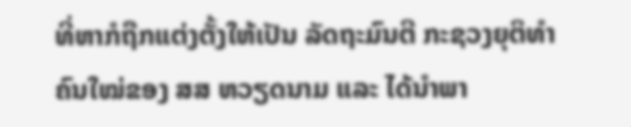ທີ່ຫາກໍຖືກແຕ່ງຕັ້ງໃຫ້ເປັນ ລັດຖະມົນຕີ ກະຊວງຍຸຕິທຳ ຄົນໃໝ່ຂອງ ສສ ຫວຽດນາມ ແລະ ໄດ້ນຳພາ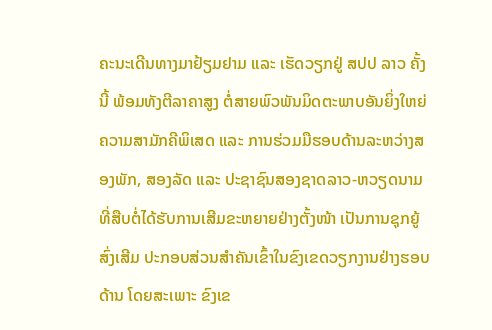ຄະນະເດີນທາງມາຢ້ຽມຢາມ ແລະ ເຮັດວຽກຢູ່ ສປປ ລາວ ຄັ້ງນີ້ ພ້ອມທັງຕີລາຄາສູງ ຕໍ່ສາຍພົວພັນມິດຕະພາບອັນຍິ່ງໃຫຍ່ ຄວາມສາມັກຄີພິເສດ ແລະ ການຮ່ວມມືຮອບດ້ານລະຫວ່າງສອງພັກ, ສອງລັດ ແລະ ປະຊາຊົນສອງຊາດລາວ-ຫວຽດນາມ ທີ່ສືບຕໍ່ໄດ້ຮັບການເສີມຂະຫຍາຍຢ່າງຕັ້ງໜ້າ ເປັນການຊຸກຍູ້ສົ່ງເສີມ ປະກອບສ່ວນສຳຄັນເຂົ້າໃນຂົງເຂດວຽກງານຢ່າງຮອບດ້ານ ໂດຍສະເພາະ ຂົງເຂ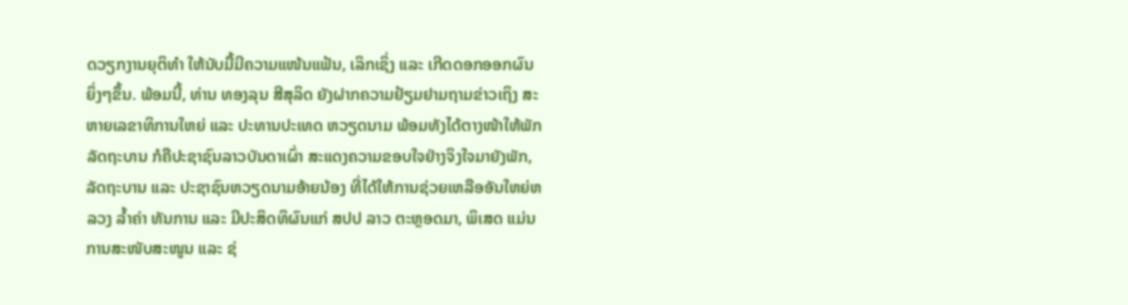ດວຽກງານຍຸຕິທຳ ໃຫ້ນັບມື້ມີຄວາມແໜ້ນແຟ້ນ, ເລິກເຊິ່ງ ແລະ ເກີດດອກອອກຜົນຍິ່ງໆຂຶ້ນ. ພ້ອມນີ້, ທ່ານ ທອງລຸນ ສີສຸລິດ ຍັງຝາກຄວາມຢ້ຽມຢາມຖາມຂ່າວເຖິງ ສະຫາຍເລຂາທິການໃຫຍ່ ແລະ ປະທານປະເທດ ຫວຽດນາມ ພ້ອມທັງໄດ້ຕາງໜ້າໃຫ້ພັກ ລັດຖະບານ ກໍຄືປະຊາຊົນລາວບັນດາເຜົ່າ ສະແດງຄວາມຂອບໃຈຢ່າງຈິງໃຈມາຍັງພັກ, ລັດຖະບານ ແລະ ປະຊາຊົນຫວຽດນາມອ້າຍນ້ອງ ທີ່ໄດ້ໃຫ້ການຊ່ວຍເຫລືອອັນໃຫຍ່ຫລວງ ລ້ຳຄ່າ ທັນການ ແລະ ມີປະສິດທິຜົນແກ່ ສປປ ລາວ ຕະຫຼອດມາ, ພິເສດ ແມ່ນການສະໜັບສະໜູນ ແລະ ຊ່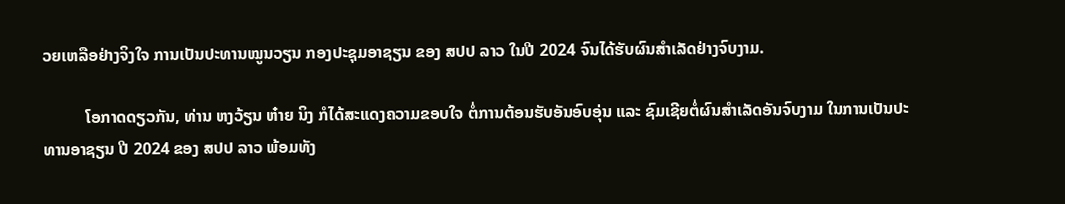ວຍເຫລືອຢ່າງຈິງໃຈ ການເປັນປະທານໝູນວຽນ ກອງປະຊຸມອາຊຽນ ຂອງ ສປປ ລາວ ໃນປີ 2024 ຈົນໄດ້ຮັບຜົນສຳເລັດຢ່າງຈົບງາມ.

          ໂອກາດດຽວກັນ, ທ່ານ ຫງວ້ຽນ ຫ໋າຍ ນິງ ກໍໄດ້ສະແດງຄວາມຂອບໃຈ ຕໍ່ການຕ້ອນຮັບອັນອົບອຸ່ນ ແລະ ຊົມເຊີຍຕໍ່ຜົນສໍາເລັດອັນຈົບງາມ ໃນການເປັນປະທານອາຊຽນ ປີ 2024 ຂອງ ສປປ ລາວ ພ້ອມທັງ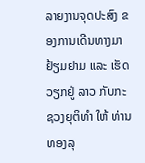ລາຍງານຈຸດປະສົງ ຂອງການເດີນທາງມາຢ້ຽມຢາມ ແລະ ເຮັດວຽກຢູ່ ລາວ ກັບກະຊວງຍຸຕິທຳ ໃຫ້ ທ່ານ ທອງລຸ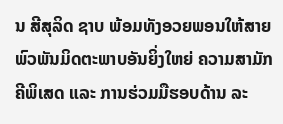ນ ສີສຸລິດ ຊາບ ພ້ອມທັງອວຍພອນໃຫ້ສາຍພົວພັນມິດຕະພາບອັນຍິ່ງໃຫຍ່ ຄວາມສາມັກຄີພິເສດ ແລະ ການຮ່ວມມືຮອບດ້ານ ລະ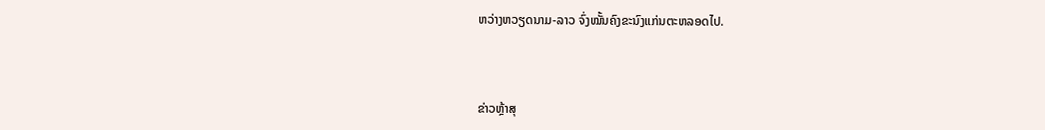ຫວ່າງຫວຽດນາມ-ລາວ ຈົ່ງໝັ້ນຄົງຂະນົງແກ່ນຕະຫລອດໄປ.



ຂ່າວຫຼ້າສຸ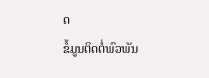ດ
ຂໍ້ມູນຕິດຕໍ່ພົວພັນ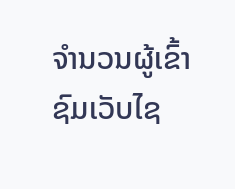ຈຳນວນຜູ້ເຂົ້າຊົມເວັບໄຊ